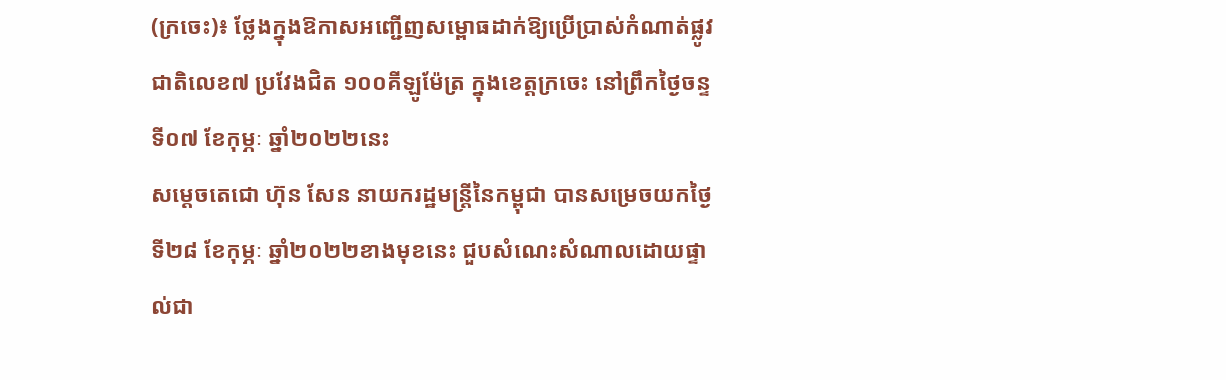(ក្រចេះ)៖ ថ្លែងក្នុងឱកាសអញ្ជើញសម្ពោធដាក់ឱ្យប្រើប្រាស់កំណាត់ផ្លូវជាតិលេខ៧ ប្រវែងជិត ១០០គីឡូម៉ែត្រ ក្នុងខេត្តក្រចេះ នៅព្រឹកថ្ងៃចន្ទ ទី០៧ ខែកុម្ភៈ ឆ្នាំ២០២២នេះ
សម្តេចតេជោ ហ៊ុន សែន នាយករដ្ឋមន្ត្រីនៃកម្ពុជា បានសម្រេចយកថ្ងៃទី២៨ ខែកុម្ភៈ ឆ្នាំ២០២២ខាងមុខនេះ ជួបសំណេះសំណាលដោយផ្ទាល់ជា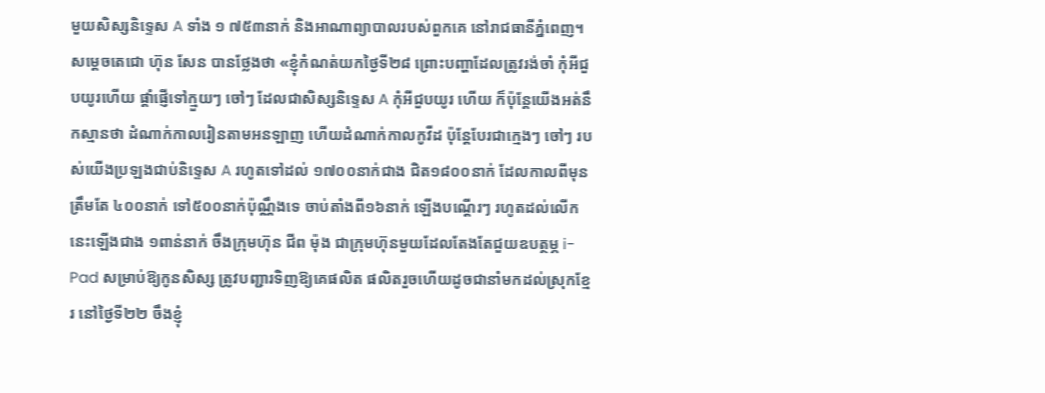មួយសិស្សនិទ្ទេស A ទាំង ១ ៧៥៣នាក់ និងអាណាព្យាបាលរបស់ពួកគេ នៅរាជធានីភ្នំពេញ។
សម្តេចតេជោ ហ៊ុន សែន បានថ្លែងថា «ខ្ញុំកំណត់យកថ្ងៃទី២៨ ព្រោះបញ្ហាដែលត្រូវរង់ចាំ កុំអីជួបយូរហើយ ផ្តាំផ្ញើទៅក្មួយៗ ចៅៗ ដែលជាសិស្សនិទ្ទេស A កុំអីជួបយូរ ហើយ ក៏ប៉ុន្តែយើងអត់នឹកស្មានថា ដំណាក់កាលរៀនតាមអនឡាញ ហើយដំណាក់កាលកូវីដ ប៉ុន្តែបែរជាក្មេងៗ ចៅៗ របស់យើងប្រឡងជាប់និទ្ទេស A រហូតទៅដល់ ១៧០០នាក់ជាង ជិត១៨០០នាក់ ដែលកាលពីមុនត្រឹមតែ ៤០០នាក់ ទៅ៥០០នាក់ប៉ុណ្ណឹងទេ ចាប់តាំងពី១៦នាក់ ឡើងបណ្តើរៗ រហូតដល់លើកនេះឡើងជាង ១ពាន់នាក់ ចឹងក្រុមហ៊ុន ជីព ម៉ុង ជាក្រុមហ៊ុនមួយដែលតែងតែជួយឧបត្ថម្ភ i-Pad សម្រាប់ឱ្យកូនសិស្ស ត្រូវបញ្ជារទិញឱ្យគេផលិត ផលិតរួចហើយដូចជានាំមកដល់ស្រុកខ្មែរ នៅថ្ងៃទី២២ ចឹងខ្ញុំ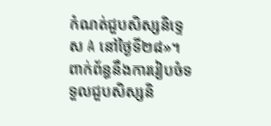កំណត់ជួបសិស្សនិទ្ទេស A នៅថ្ងៃទី២៨»។
ពាក់ព័ន្ធនឹងការរៀបចំទទួលជួបសិស្សនិ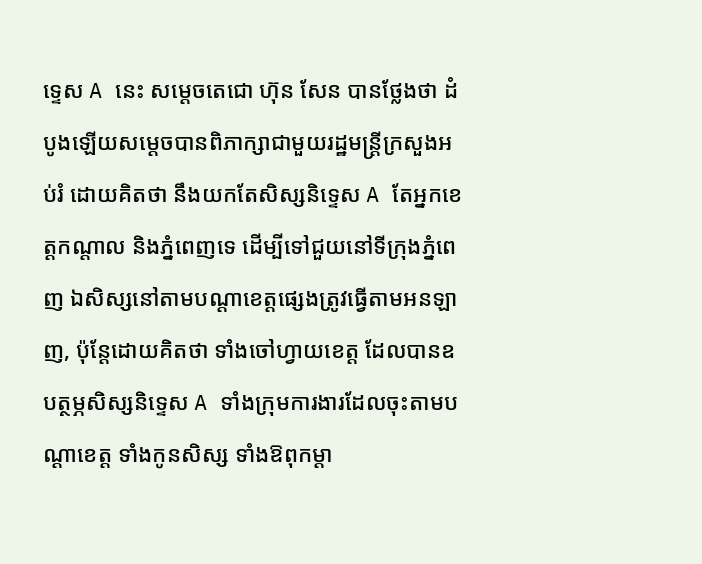ទ្ទេស A នេះ សម្តេចតេជោ ហ៊ុន សែន បានថ្លែងថា ដំបូងឡើយសម្តេចបានពិភាក្សាជាមួយរដ្ឋមន្ត្រីក្រសួងអប់រំ ដោយគិតថា នឹងយកតែសិស្សនិទ្ទេស A តែអ្នកខេត្តកណ្តាល និងភ្នំពេញទេ ដើម្បីទៅជួយនៅទីក្រុងភ្នំពេញ ឯសិស្សនៅតាមបណ្តាខេត្តផ្សេងត្រូវធ្វើតាមអនឡាញ, ប៉ុន្តែដោយគិតថា ទាំងចៅហ្វាយខេត្ត ដែលបានឧបត្ថម្ភសិស្សនិទ្ទេស A ទាំងក្រុមការងារដែលចុះតាមបណ្តាខេត្ត ទាំងកូនសិស្ស ទាំងឱពុកម្តា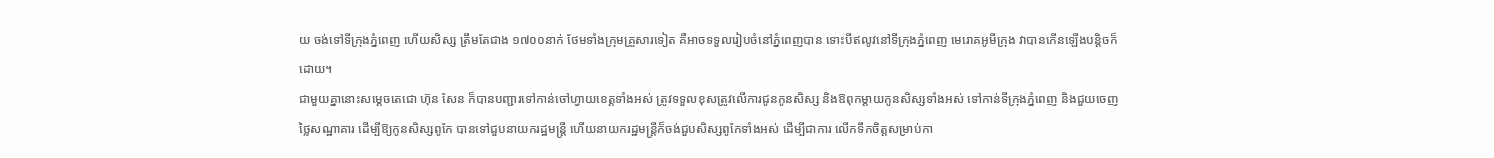យ ចង់ទៅទីក្រុងភ្នំពេញ ហើយសិស្ស ត្រឹមតែជាង ១៧០០នាក់ ថែមទាំងក្រុមគ្រួសារទៀត គឺអាចទទួលរៀបចំនៅភ្នំពេញបាន ទោះបីឥលូវនៅទីក្រុងភ្នំពេញ មេរោគអូមីក្រុង វាបានកើនឡើងបន្តិចក៏ដោយ។
ជាមួយគ្នានោះសម្តេចតេជោ ហ៊ុន សែន ក៏បានបញ្ជារទៅកាន់ចៅហ្វាយខេត្តទាំងអស់ ត្រូវទទួលខុសត្រូវលើការជូនកូនសិស្ស និងឱពុកម្តាយកូនសិស្សទាំងអស់ ទៅកាន់ទីក្រុងភ្នំពេញ និងជួយចេញថ្លៃសណ្ឋាគារ ដើម្បីឱ្យកូនសិស្សពូកែ បានទៅជួបនាយករដ្ឋមន្ត្រី ហើយនាយករដ្ឋមន្ត្រីក៏ចង់ជួបសិស្សពូកែទាំងអស់ ដើម្បីជាការ លើកទឹកចិត្តសម្រាប់កា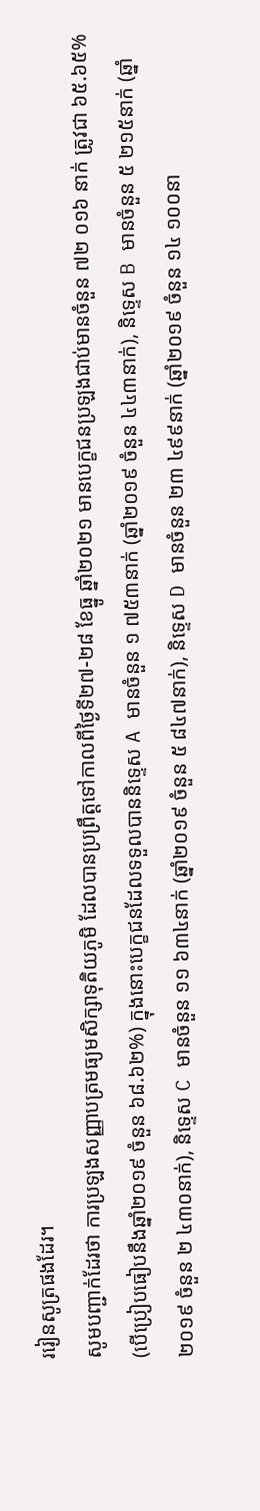ររៀនសូត្រផងដែរ។
សូមបញ្ជាក់ដែរថា ការប្រឡងសញ្ញាបត្រមធ្យមសិក្សាទុតិយភូមិ ដែលបានប្រព្រឹត្តទៅកាលពីថ្ងៃទី២៧-២៨ ខែធ្នូ ឆ្នាំ២០២១ មានបេក្ខជនប្រឡងជាប់មានចំនួន ៧២ ០១៦ នាក់ ត្រូវជា ៦៥.៦៥% (បើប្រៀបធៀបនឹងឆ្នាំ២០១៩ ចំនួន ៦៨.៦២%) ក្នុងនោះបេក្ខជនដែលទទួលបាននិទ្ទេស A មានចំនួន ១ ៧៥៣នាក់ (ឆ្នាំ២០១៩ ចំនួន ៤៤៣នាក់), និទ្ទេស B មានចំនួន ៥ ២១៥នាក់ (ឆ្នាំ២០១៩ ចំនួន ២ ៤៣០នាក់), និទ្ទេស C មានចំនួន ១១ ៦៣៤នាក់ (ឆ្នាំ២០១៩ ចំនួន ៥ ៨៤៧នាក់), និទ្ទេស D មានចំនួន ២៣ ៤៩៩នាក់ (ឆ្នាំ២០១៩ ចំនួន ១៤ ១០០នា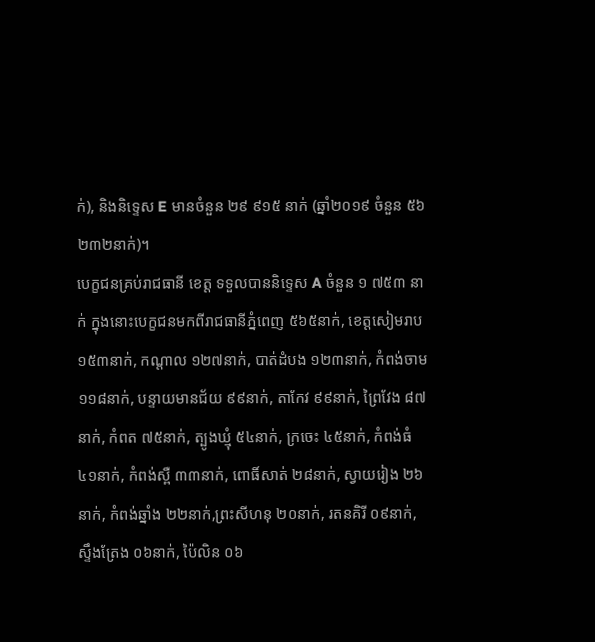ក់), និងនិទ្ទេស E មានចំនួន ២៩ ៩១៥ នាក់ (ឆ្នាំ២០១៩ ចំនួន ៥៦ ២៣២នាក់)។
បេក្ខជនគ្រប់រាជធានី ខេត្ត ទទួលបាននិទ្ទេស A ចំនួន ១ ៧៥៣ នាក់ ក្នុងនោះបេក្ខជនមកពីរាជធានីភ្នំពេញ ៥៦៥នាក់, ខេត្តសៀមរាប ១៥៣នាក់, កណ្តាល ១២៧នាក់, បាត់ដំបង ១២៣នាក់, កំពង់ចាម ១១៨នាក់, បន្ទាយមានជ័យ ៩៩នាក់, តាកែវ ៩៩នាក់, ព្រៃវែង ៨៧នាក់, កំពត ៧៥នាក់, ត្បូងឃ្មុំ ៥៤នាក់, ក្រចេះ ៤៥នាក់, កំពង់ធំ ៤១នាក់, កំពង់ស្ពឺ ៣៣នាក់, ពោធិ៍សាត់ ២៨នាក់, ស្វាយរៀង ២៦នាក់, កំពង់ឆ្នាំង ២២នាក់,ព្រះសីហនុ ២០នាក់, រតនគិរី ០៩នាក់, ស្ទឹងត្រែង ០៦នាក់, ប៉ៃលិន ០៦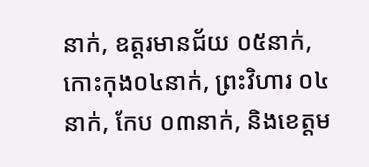នាក់, ឧត្តរមានជ័យ ០៥នាក់, កោះកុង០៤នាក់, ព្រះវិហារ ០៤នាក់, កែប ០៣នាក់, និងខេត្តម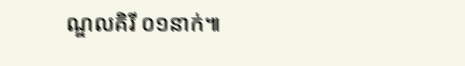ណ្ឌលគិរី ០១នាក់៕